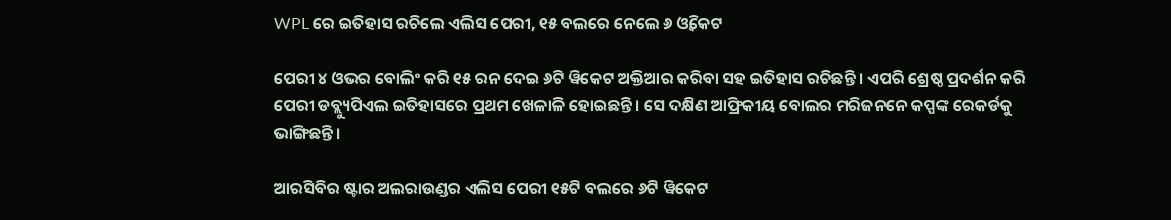WPL ରେ ଇତିହାସ ରଚିଲେ ଏଲିସ ପେରୀ, ୧୫ ବଲରେ ନେଲେ ୬ ଓ୍ଵିକେଟ

ପେରୀ ୪ ଓଭର ବୋଲିଂ କରି ୧୫ ରନ ଦେଇ ୬ଟି ୱିକେଟ ଅକ୍ତିଆର କରିବା ସହ ଇତିହାସ ରଚିଛନ୍ତି । ଏପରି ଶ୍ରେଷ୍ଠ ପ୍ରଦର୍ଶନ କରି ପେରୀ ଡବ୍ଲ୍ୟୁପିଏଲ ଇତିହାସରେ ପ୍ରଥମ ଖେଳାଳି ହୋଇଛନ୍ତି । ସେ ଦକ୍ଷିଣ ଆଫ୍ରିକୀୟ ବୋଲର ମରିଜନନେ କପ୍ପଙ୍କ ରେକର୍ଡକୁ ଭାଙ୍ଗିଛନ୍ତି ।

ଆରସିବିର ଷ୍ଟାର ଅଲରାଉଣ୍ଡର ଏଲିସ ପେରୀ ୧୫ଟି ବଲରେ ୬ଟି ୱିକେଟ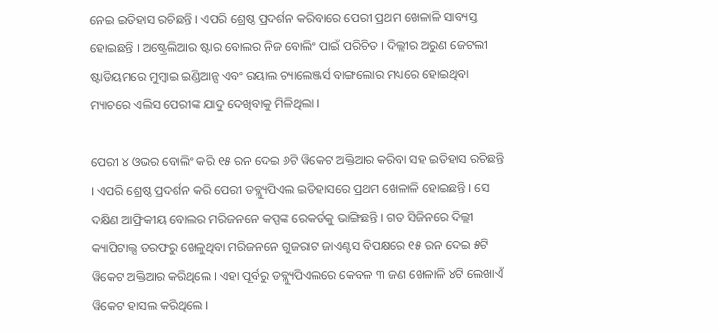ନେଇ ଇତିହାସ ରଚିଛନ୍ତି । ଏପରି ଶ୍ରେଷ୍ଠ ପ୍ରଦର୍ଶନ କରିବାରେ ପେରୀ ପ୍ରଥମ ଖେଳାଳି ସାବ୍ୟସ୍ତ ହୋଇଛନ୍ତି । ଅଷ୍ଟ୍ରେଲିଆର ଷ୍ଟାର ବୋଲର ନିଜ ବୋଲିଂ ପାଇଁ ପରିଚିତ । ଦିଲ୍ଲୀର ଅରୁଣ ଜେଟଲୀ ଷ୍ଟାଡିୟମରେ ମୁମ୍ବାଇ ଇଣ୍ଡିଆନ୍ସ ଏବଂ ରୟାଲ ଚ୍ୟାଲେଞ୍ଜର୍ସ ବାଙ୍ଗଲୋର ମଧ୍ୟରେ ହୋଇଥିବା ମ୍ୟାଚରେ ଏଲିସ ପେରୀଙ୍କ ଯାଦୁ ଦେଖିବାକୁ ମିଳିଥିଲା ।

ପେରୀ ୪ ଓଭର ବୋଲିଂ କରି ୧୫ ରନ ଦେଇ ୬ଟି ୱିକେଟ ଅକ୍ତିଆର କରିବା ସହ ଇତିହାସ ରଚିଛନ୍ତି । ଏପରି ଶ୍ରେଷ୍ଠ ପ୍ରଦର୍ଶନ କରି ପେରୀ ଡବ୍ଲ୍ୟୁପିଏଲ ଇତିହାସରେ ପ୍ରଥମ ଖେଳାଳି ହୋଇଛନ୍ତି । ସେ ଦକ୍ଷିଣ ଆଫ୍ରିକୀୟ ବୋଲର ମରିଜନନେ କପ୍ପଙ୍କ ରେକର୍ଡକୁ ଭାଙ୍ଗିଛନ୍ତି । ଗତ ସିଜିନରେ ଦିଲ୍ଲୀ କ୍ୟାପିଟାଲ୍ସ ତରଫରୁ ଖେଳୁଥିବା ମରିଜନନେ ଗୁଜରାଟ ଜାଏଣ୍ଟସ ବିପକ୍ଷରେ ୧୫ ରନ ଦେଇ ୫ଟି ୱିକେଟ ଅକ୍ତିଆର କରିଥିଲେ । ଏହା ପୂର୍ବରୁ ଡବ୍ଲ୍ୟୁପିଏଲରେ କେବଳ ୩ ଜଣ ଖେଳାଳି ୪ଟି ଲେଖାଏଁ ୱିକେଟ ହାସଲ କରିଥିଲେ ।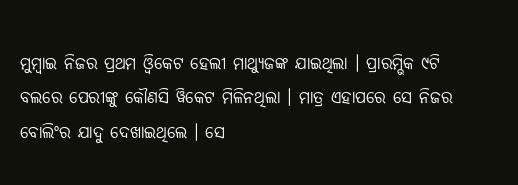ମୁମ୍ବାଇ ନିଜର ପ୍ରଥମ ଓ୍ଵିକେଟ ହେଲୀ ମାଥ୍ୟୁଜଙ୍କ ଯାଇଥିଲା । ପ୍ରାରମ୍ଭିକ ୯ଟି ବଲରେ ପେରୀଙ୍କୁ କୌଣସି ୱିକେଟ ମିଳିନଥିଲା । ମାତ୍ର ଏହାପରେ ସେ ନିଜର ବୋଲିଂର ଯାଦୁ ଦେଖାଇଥିଲେ । ସେ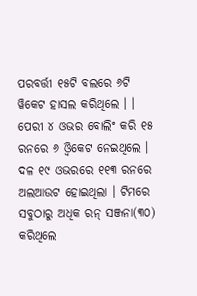ପରବର୍ତ୍ତୀ ୧୫ଟି ବଲରେ ୬ଟି ୱିକେଟ ହାସଲ କରିଥିଲେ । । ପେରୀ ୪ ଓଭର ବୋଲିଂ କରି ୧୫ ରନରେ ୬ ଓ୍ଵିକେଟ ନେଇଥିଲେ । ଦଳ ୧୯ ଓଭରରେ ୧୧୩ ରନରେ ଅଲଆଉଟ ହୋଇଥିଲା । ଟିମରେ ସବୁଠାରୁ ଅଧିକ ରନ୍‌ ସଞ୍ଜନା(୩୦) କରିଥିଲେ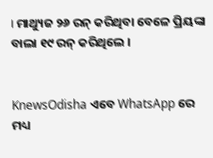। ମାଥ୍ୟୁଜ ୨୬ ରନ୍‌ କରିଥିବା ବେଳେ ପ୍ରିୟଙ୍କା ବାଲା ୧୯ ରନ୍‌ କରିଥିଲେ ।


KnewsOdisha ଏବେ WhatsApp ରେ ମଧ୍ୟ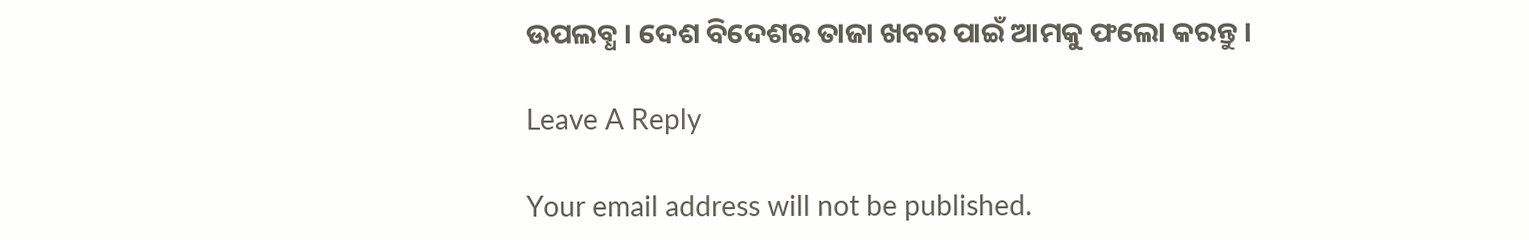ଉପଲବ୍ଧ । ଦେଶ ବିଦେଶର ତାଜା ଖବର ପାଇଁ ଆମକୁ ଫଲୋ କରନ୍ତୁ ।

Leave A Reply

Your email address will not be published.